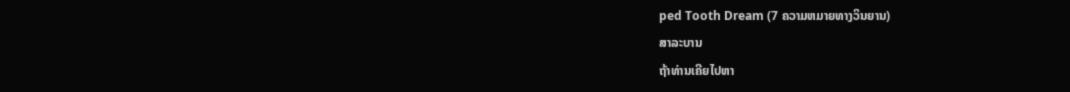ped Tooth Dream (7 ຄວາມຫມາຍທາງວິນຍານ)
ສາລະບານ
ຖ້າທ່ານເຄີຍໄປຫາ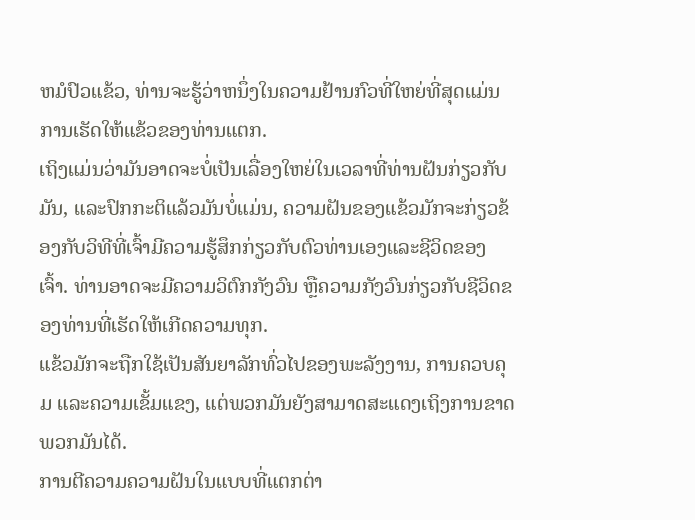ຫມໍປົວແຂ້ວ, ທ່ານຈະຮູ້ວ່າຫນຶ່ງໃນຄວາມຢ້ານກົວທີ່ໃຫຍ່ທີ່ສຸດແມ່ນການເຮັດໃຫ້ແຂ້ວຂອງທ່ານແຕກ.
ເຖິງແມ່ນວ່າມັນອາດຈະບໍ່ເປັນເລື່ອງໃຫຍ່ໃນເວລາທີ່ທ່ານຝັນກ່ຽວກັບມັນ, ແລະປົກກະຕິແລ້ວມັນບໍ່ແມ່ນ, ຄວາມຝັນຂອງແຂ້ວມັກຈະກ່ຽວຂ້ອງກັບວິທີທີ່ເຈົ້າມີຄວາມຮູ້ສຶກກ່ຽວກັບຕົວທ່ານເອງແລະຊີວິດຂອງເຈົ້າ. ທ່ານອາດຈະມີຄວາມວິຕົກກັງວົນ ຫຼືຄວາມກັງວົນກ່ຽວກັບຊີວິດຂອງທ່ານທີ່ເຮັດໃຫ້ເກີດຄວາມທຸກ.
ແຂ້ວມັກຈະຖືກໃຊ້ເປັນສັນຍາລັກທົ່ວໄປຂອງພະລັງງານ, ການຄວບຄຸມ ແລະຄວາມເຂັ້ມແຂງ, ແຕ່ພວກມັນຍັງສາມາດສະແດງເຖິງການຂາດພວກມັນໄດ້.
ການຕີຄວາມຄວາມຝັນໃນແບບທີ່ແຕກຕ່າ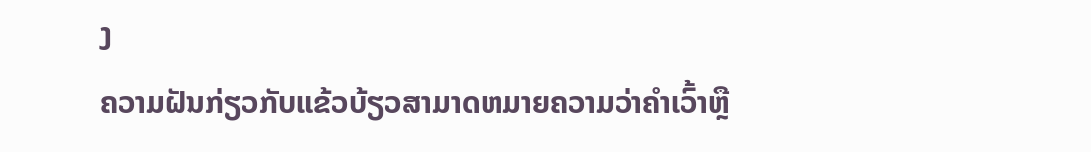ງ
ຄວາມຝັນກ່ຽວກັບແຂ້ວບ້ຽວສາມາດຫມາຍຄວາມວ່າຄໍາເວົ້າຫຼື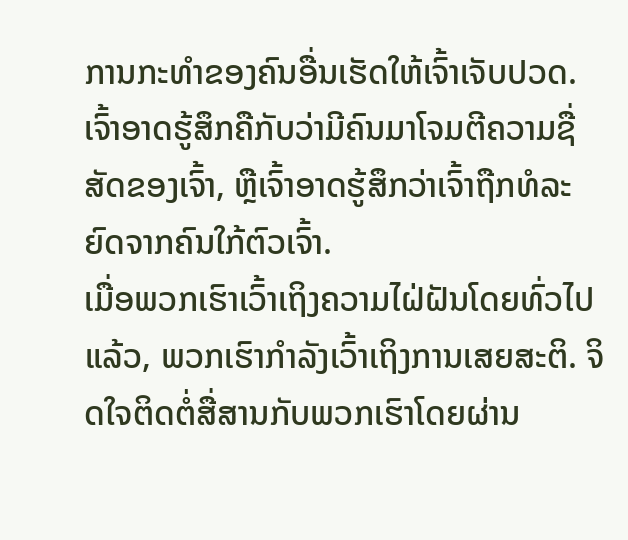ການກະທໍາຂອງຄົນອື່ນເຮັດໃຫ້ເຈົ້າເຈັບປວດ. ເຈົ້າອາດຮູ້ສຶກຄືກັບວ່າມີຄົນມາໂຈມຕີຄວາມຊື່ສັດຂອງເຈົ້າ, ຫຼືເຈົ້າອາດຮູ້ສຶກວ່າເຈົ້າຖືກທໍລະຍົດຈາກຄົນໃກ້ຕົວເຈົ້າ.
ເມື່ອພວກເຮົາເວົ້າເຖິງຄວາມໄຝ່ຝັນໂດຍທົ່ວໄປແລ້ວ, ພວກເຮົາກຳລັງເວົ້າເຖິງການເສຍສະຕິ. ຈິດໃຈຕິດຕໍ່ສື່ສານກັບພວກເຮົາໂດຍຜ່ານ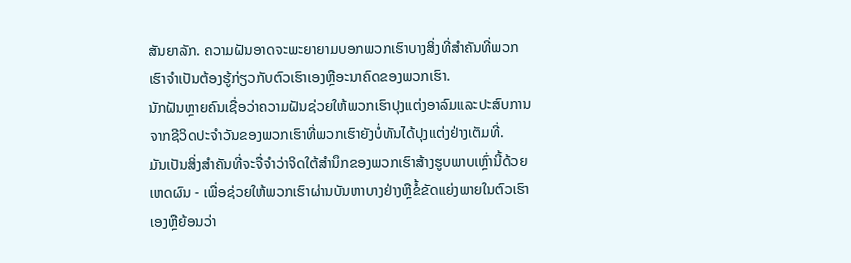ສັນຍາລັກ. ຄວາມຝັນອາດຈະພະຍາຍາມບອກພວກເຮົາບາງສິ່ງທີ່ສໍາຄັນທີ່ພວກເຮົາຈໍາເປັນຕ້ອງຮູ້ກ່ຽວກັບຕົວເຮົາເອງຫຼືອະນາຄົດຂອງພວກເຮົາ.
ນັກຝັນຫຼາຍຄົນເຊື່ອວ່າຄວາມຝັນຊ່ວຍໃຫ້ພວກເຮົາປຸງແຕ່ງອາລົມແລະປະສົບການຈາກຊີວິດປະຈໍາວັນຂອງພວກເຮົາທີ່ພວກເຮົາຍັງບໍ່ທັນໄດ້ປຸງແຕ່ງຢ່າງເຕັມທີ່.
ມັນເປັນສິ່ງສໍາຄັນທີ່ຈະຈື່ຈໍາວ່າຈິດໃຕ້ສໍານຶກຂອງພວກເຮົາສ້າງຮູບພາບເຫຼົ່ານີ້ດ້ວຍເຫດຜົນ - ເພື່ອຊ່ວຍໃຫ້ພວກເຮົາຜ່ານບັນຫາບາງຢ່າງຫຼືຂໍ້ຂັດແຍ່ງພາຍໃນຕົວເຮົາເອງຫຼືຍ້ອນວ່າ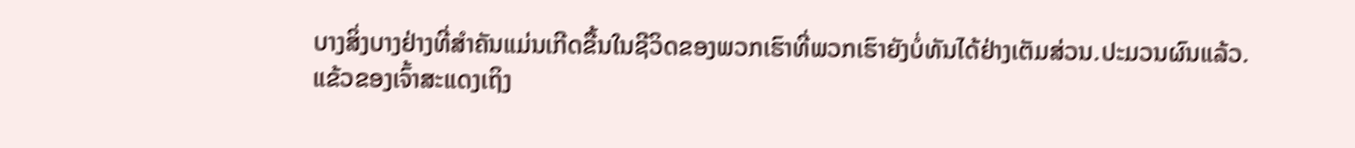ບາງສິ່ງບາງຢ່າງທີ່ສໍາຄັນແມ່ນເກີດຂື້ນໃນຊີວິດຂອງພວກເຮົາທີ່ພວກເຮົາຍັງບໍ່ທັນໄດ້ຢ່າງເຕັມສ່ວນ.ປະມວນຜົນແລ້ວ.
ແຂ້ວຂອງເຈົ້າສະແດງເຖິງ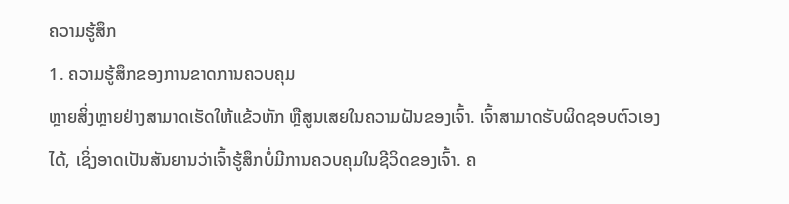ຄວາມຮູ້ສຶກ
1. ຄວາມຮູ້ສຶກຂອງການຂາດການຄວບຄຸມ
ຫຼາຍສິ່ງຫຼາຍຢ່າງສາມາດເຮັດໃຫ້ແຂ້ວຫັກ ຫຼືສູນເສຍໃນຄວາມຝັນຂອງເຈົ້າ. ເຈົ້າສາມາດຮັບຜິດຊອບຕົວເອງໄດ້, ເຊິ່ງອາດເປັນສັນຍານວ່າເຈົ້າຮູ້ສຶກບໍ່ມີການຄວບຄຸມໃນຊີວິດຂອງເຈົ້າ. ຄ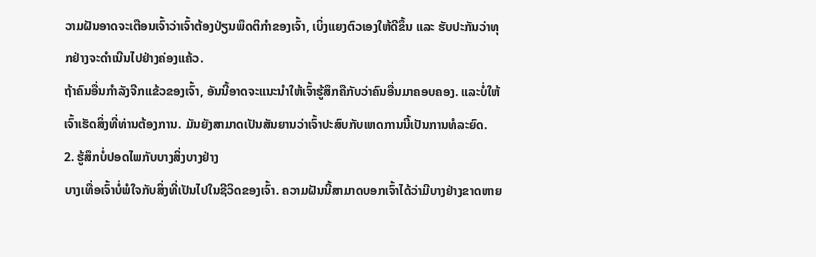ວາມຝັນອາດຈະເຕືອນເຈົ້າວ່າເຈົ້າຕ້ອງປ່ຽນພຶດຕິກຳຂອງເຈົ້າ, ເບິ່ງແຍງຕົວເອງໃຫ້ດີຂຶ້ນ ແລະ ຮັບປະກັນວ່າທຸກຢ່າງຈະດຳເນີນໄປຢ່າງຄ່ອງແຄ້ວ.
ຖ້າຄົນອື່ນກຳລັງຈີກແຂ້ວຂອງເຈົ້າ, ອັນນີ້ອາດຈະແນະນຳໃຫ້ເຈົ້າຮູ້ສຶກຄືກັບວ່າຄົນອື່ນມາຄອບຄອງ. ແລະບໍ່ໃຫ້ເຈົ້າເຮັດສິ່ງທີ່ທ່ານຕ້ອງການ. ມັນຍັງສາມາດເປັນສັນຍານວ່າເຈົ້າປະສົບກັບເຫດການນີ້ເປັນການທໍລະຍົດ.
2. ຮູ້ສຶກບໍ່ປອດໄພກັບບາງສິ່ງບາງຢ່າງ
ບາງເທື່ອເຈົ້າບໍ່ພໍໃຈກັບສິ່ງທີ່ເປັນໄປໃນຊີວິດຂອງເຈົ້າ. ຄວາມຝັນນີ້ສາມາດບອກເຈົ້າໄດ້ວ່າມີບາງຢ່າງຂາດຫາຍ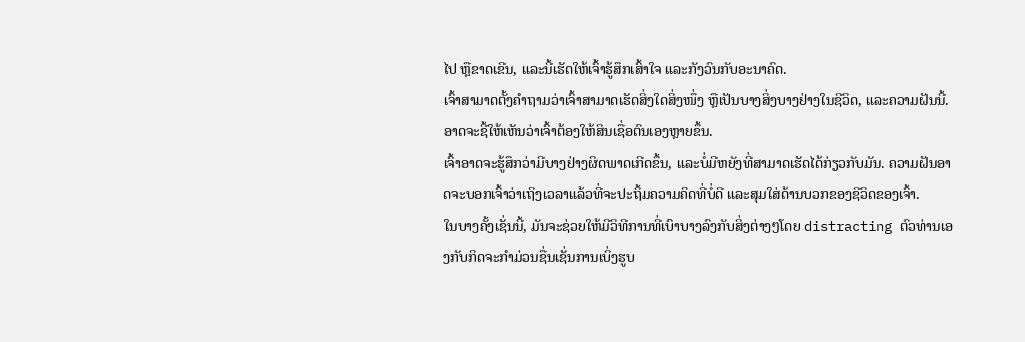ໄປ ຫຼືຂາດເຂີນ, ແລະນີ້ເຮັດໃຫ້ເຈົ້າຮູ້ສຶກເສົ້າໃຈ ແລະກັງວົນກັບອະນາຄົດ.
ເຈົ້າສາມາດຕັ້ງຄຳຖາມວ່າເຈົ້າສາມາດເຮັດສິ່ງໃດສິ່ງໜຶ່ງ ຫຼືເປັນບາງສິ່ງບາງຢ່າງໃນຊີວິດ, ແລະຄວາມຝັນນີ້. ອາດຈະຊີ້ໃຫ້ເຫັນວ່າເຈົ້າຕ້ອງໃຫ້ສິນເຊື່ອຕົນເອງຫຼາຍຂຶ້ນ.
ເຈົ້າອາດຈະຮູ້ສຶກວ່າມີບາງຢ່າງຜິດພາດເກີດຂຶ້ນ, ແລະບໍ່ມີຫຍັງທີ່ສາມາດເຮັດໄດ້ກ່ຽວກັບມັນ. ຄວາມຝັນອາດຈະບອກເຈົ້າວ່າເຖິງເວລາແລ້ວທີ່ຈະປະຖິ້ມຄວາມຄິດທີ່ບໍ່ດີ ແລະສຸມໃສ່ດ້ານບວກຂອງຊີວິດຂອງເຈົ້າ.
ໃນບາງຄັ້ງເຊັ່ນນີ້, ມັນຈະຊ່ວຍໃຫ້ມີວິທີການທີ່ເບົາບາງລົງກັບສິ່ງຕ່າງໆໂດຍ distracting ຕົວທ່ານເອງກັບກິດຈະກໍາມ່ວນຊື່ນເຊັ່ນການເບິ່ງຮູບ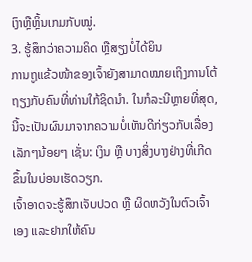ເງົາຫຼືຫຼິ້ນເກມກັບໝູ່.
3. ຮູ້ສຶກວ່າຄວາມຄິດ ຫຼືສຽງບໍ່ໄດ້ຍິນ
ການຖູແຂ້ວໜ້າຂອງເຈົ້າຍັງສາມາດໝາຍເຖິງການໂຕ້ຖຽງກັບຄົນທີ່ທ່ານໃກ້ຊິດນຳ. ໃນກໍລະນີຫຼາຍທີ່ສຸດ, ນີ້ຈະເປັນຜົນມາຈາກຄວາມບໍ່ເຫັນດີກ່ຽວກັບເລື່ອງເລັກໆນ້ອຍໆ ເຊັ່ນ: ເງິນ ຫຼື ບາງສິ່ງບາງຢ່າງທີ່ເກີດຂຶ້ນໃນບ່ອນເຮັດວຽກ.
ເຈົ້າອາດຈະຮູ້ສຶກເຈັບປວດ ຫຼື ຜິດຫວັງໃນຕົວເຈົ້າເອງ ແລະຢາກໃຫ້ຄົນ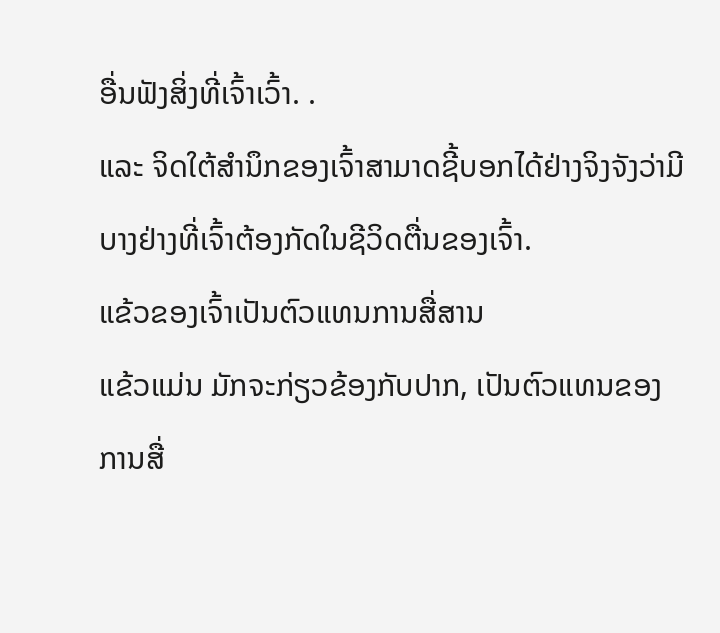ອື່ນຟັງສິ່ງທີ່ເຈົ້າເວົ້າ. .
ແລະ ຈິດໃຕ້ສຳນຶກຂອງເຈົ້າສາມາດຊີ້ບອກໄດ້ຢ່າງຈິງຈັງວ່າມີບາງຢ່າງທີ່ເຈົ້າຕ້ອງກັດໃນຊີວິດຕື່ນຂອງເຈົ້າ.
ແຂ້ວຂອງເຈົ້າເປັນຕົວແທນການສື່ສານ
ແຂ້ວແມ່ນ ມັກຈະກ່ຽວຂ້ອງກັບປາກ, ເປັນຕົວແທນຂອງການສື່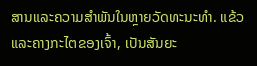ສານແລະຄວາມສໍາພັນໃນຫຼາຍວັດທະນະທໍາ. ແຂ້ວ ແລະຄາງກະໄຕຂອງເຈົ້າ, ເປັນສັນຍະ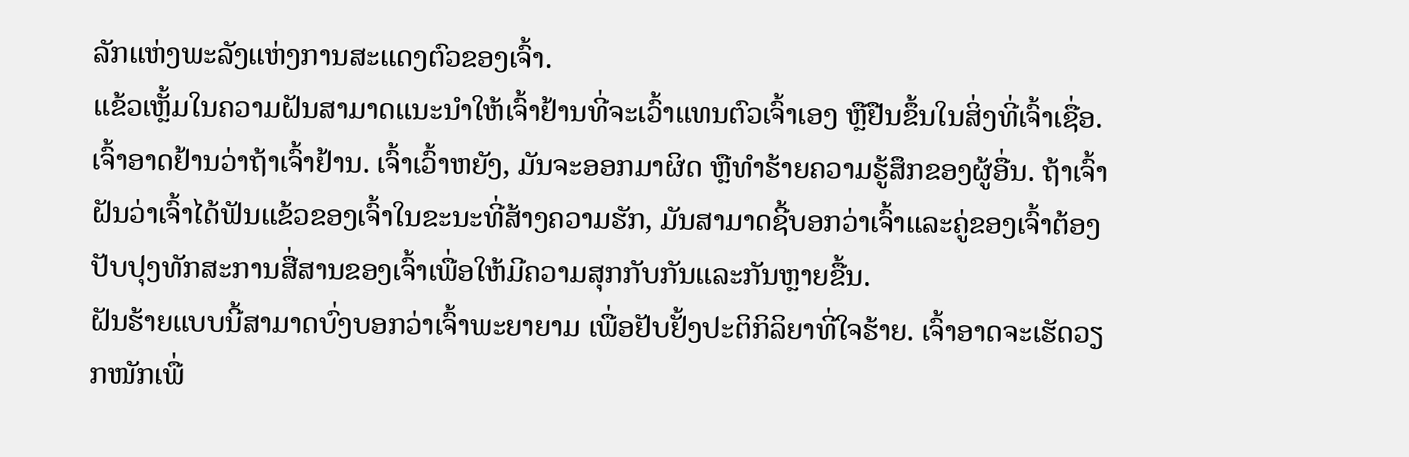ລັກແຫ່ງພະລັງແຫ່ງການສະແດງຕົວຂອງເຈົ້າ.
ແຂ້ວເຫຼັ້ມໃນຄວາມຝັນສາມາດແນະນຳໃຫ້ເຈົ້າຢ້ານທີ່ຈະເວົ້າແທນຕົວເຈົ້າເອງ ຫຼືຢືນຂຶ້ນໃນສິ່ງທີ່ເຈົ້າເຊື່ອ. ເຈົ້າອາດຢ້ານວ່າຖ້າເຈົ້າຢ້ານ. ເຈົ້າເວົ້າຫຍັງ, ມັນຈະອອກມາຜິດ ຫຼືທໍາຮ້າຍຄວາມຮູ້ສຶກຂອງຜູ້ອື່ນ. ຖ້າເຈົ້າຝັນວ່າເຈົ້າໄດ້ຟັນແຂ້ວຂອງເຈົ້າໃນຂະນະທີ່ສ້າງຄວາມຮັກ, ມັນສາມາດຊີ້ບອກວ່າເຈົ້າແລະຄູ່ຂອງເຈົ້າຕ້ອງປັບປຸງທັກສະການສື່ສານຂອງເຈົ້າເພື່ອໃຫ້ມີຄວາມສຸກກັບກັນແລະກັນຫຼາຍຂື້ນ.
ຝັນຮ້າຍແບບນີ້ສາມາດບົ່ງບອກວ່າເຈົ້າພະຍາຍາມ ເພື່ອຢັບຢັ້ງປະຕິກິລິຍາທີ່ໃຈຮ້າຍ. ເຈົ້າອາດຈະເຮັດວຽກໜັກເພື່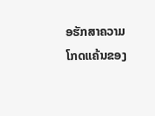ອຮັກສາຄວາມໂກດແຄ້ນຂອງ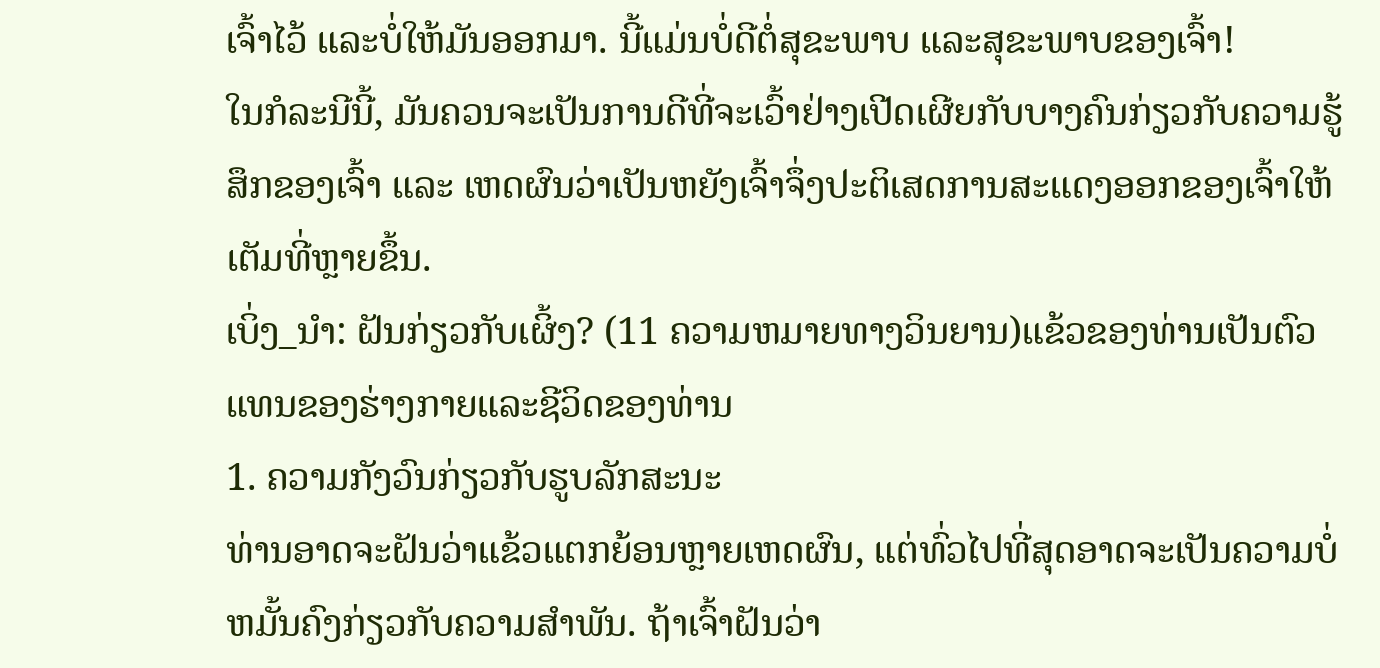ເຈົ້າໄວ້ ແລະບໍ່ໃຫ້ມັນອອກມາ. ນີ້ແມ່ນບໍ່ດີຕໍ່ສຸຂະພາບ ແລະສຸຂະພາບຂອງເຈົ້າ!
ໃນກໍລະນີນີ້, ມັນຄວນຈະເປັນການດີທີ່ຈະເວົ້າຢ່າງເປີດເຜີຍກັບບາງຄົນກ່ຽວກັບຄວາມຮູ້ສຶກຂອງເຈົ້າ ແລະ ເຫດຜົນວ່າເປັນຫຍັງເຈົ້າຈຶ່ງປະຕິເສດການສະແດງອອກຂອງເຈົ້າໃຫ້ເຕັມທີ່ຫຼາຍຂຶ້ນ.
ເບິ່ງ_ນຳ: ຝັນກ່ຽວກັບເຜິ້ງ? (11 ຄວາມຫມາຍທາງວິນຍານ)ແຂ້ວຂອງທ່ານເປັນຕົວແທນຂອງຮ່າງກາຍແລະຊີວິດຂອງທ່ານ
1. ຄວາມກັງວົນກ່ຽວກັບຮູບລັກສະນະ
ທ່ານອາດຈະຝັນວ່າແຂ້ວແຕກຍ້ອນຫຼາຍເຫດຜົນ, ແຕ່ທົ່ວໄປທີ່ສຸດອາດຈະເປັນຄວາມບໍ່ຫມັ້ນຄົງກ່ຽວກັບຄວາມສໍາພັນ. ຖ້າເຈົ້າຝັນວ່າ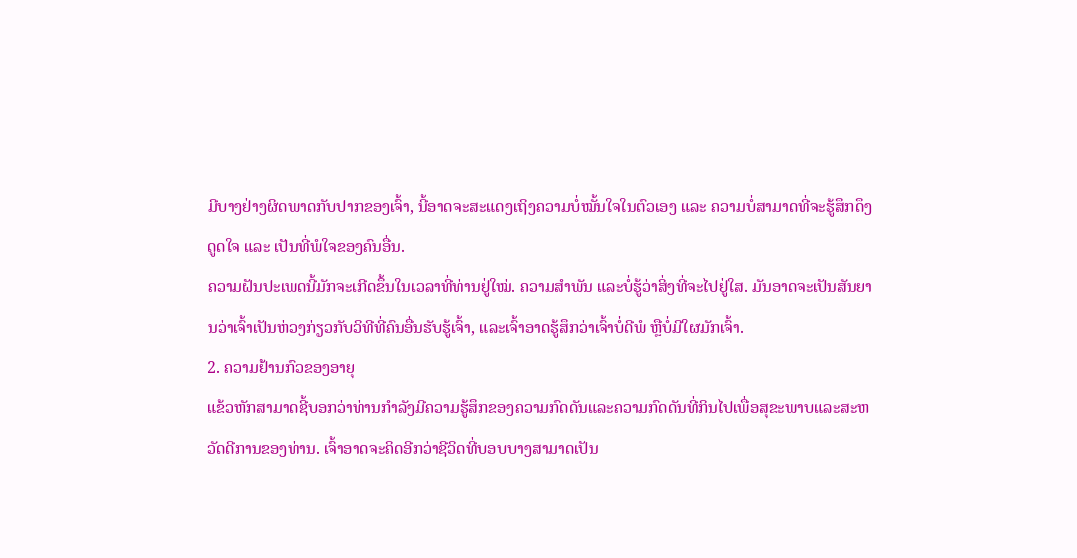ມີບາງຢ່າງຜິດພາດກັບປາກຂອງເຈົ້າ, ນີ້ອາດຈະສະແດງເຖິງຄວາມບໍ່ໝັ້ນໃຈໃນຕົວເອງ ແລະ ຄວາມບໍ່ສາມາດທີ່ຈະຮູ້ສຶກດຶງດູດໃຈ ແລະ ເປັນທີ່ພໍໃຈຂອງຄົນອື່ນ.
ຄວາມຝັນປະເພດນີ້ມັກຈະເກີດຂຶ້ນໃນເວລາທີ່ທ່ານຢູ່ໃໝ່. ຄວາມສຳພັນ ແລະບໍ່ຮູ້ວ່າສິ່ງທີ່ຈະໄປຢູ່ໃສ. ມັນອາດຈະເປັນສັນຍານວ່າເຈົ້າເປັນຫ່ວງກ່ຽວກັບວິທີທີ່ຄົນອື່ນຮັບຮູ້ເຈົ້າ, ແລະເຈົ້າອາດຮູ້ສຶກວ່າເຈົ້າບໍ່ດີພໍ ຫຼືບໍ່ມີໃຜມັກເຈົ້າ.
2. ຄວາມຢ້ານກົວຂອງອາຍຸ
ແຂ້ວຫັກສາມາດຊີ້ບອກວ່າທ່ານກໍາລັງມີຄວາມຮູ້ສຶກຂອງຄວາມກົດດັນແລະຄວາມກົດດັນທີ່ກິນໄປເພື່ອສຸຂະພາບແລະສະຫວັດດີການຂອງທ່ານ. ເຈົ້າອາດຈະຄິດອີກວ່າຊີວິດທີ່ບອບບາງສາມາດເປັນ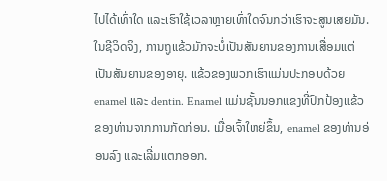ໄປໄດ້ເທົ່າໃດ ແລະເຮົາໃຊ້ເວລາຫຼາຍເທົ່າໃດຈົນກວ່າເຮົາຈະສູນເສຍມັນ.
ໃນຊີວິດຈິງ, ການຖູແຂ້ວມັກຈະບໍ່ເປັນສັນຍານຂອງການເສື່ອມແຕ່ເປັນສັນຍານຂອງອາຍຸ. ແຂ້ວຂອງພວກເຮົາແມ່ນປະກອບດ້ວຍ enamel ແລະ dentin. Enamel ແມ່ນຊັ້ນນອກແຂງທີ່ປົກປ້ອງແຂ້ວຂອງທ່ານຈາກການກັດກ່ອນ. ເມື່ອເຈົ້າໃຫຍ່ຂຶ້ນ, enamel ຂອງທ່ານອ່ອນລົງ ແລະເລີ່ມແຕກອອກ.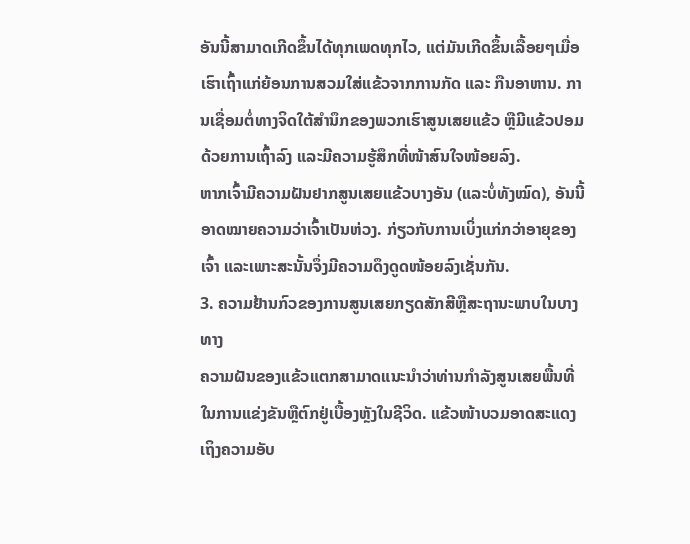ອັນນີ້ສາມາດເກີດຂຶ້ນໄດ້ທຸກເພດທຸກໄວ, ແຕ່ມັນເກີດຂຶ້ນເລື້ອຍໆເມື່ອເຮົາເຖົ້າແກ່ຍ້ອນການສວມໃສ່ແຂ້ວຈາກການກັດ ແລະ ກືນອາຫານ. ການເຊື່ອມຕໍ່ທາງຈິດໃຕ້ສຳນຶກຂອງພວກເຮົາສູນເສຍແຂ້ວ ຫຼືມີແຂ້ວປອມດ້ວຍການເຖົ້າລົງ ແລະມີຄວາມຮູ້ສຶກທີ່ໜ້າສົນໃຈໜ້ອຍລົງ.
ຫາກເຈົ້າມີຄວາມຝັນຢາກສູນເສຍແຂ້ວບາງອັນ (ແລະບໍ່ທັງໝົດ), ອັນນີ້ອາດໝາຍຄວາມວ່າເຈົ້າເປັນຫ່ວງ. ກ່ຽວກັບການເບິ່ງແກ່ກວ່າອາຍຸຂອງເຈົ້າ ແລະເພາະສະນັ້ນຈຶ່ງມີຄວາມດຶງດູດໜ້ອຍລົງເຊັ່ນກັນ.
3. ຄວາມຢ້ານກົວຂອງການສູນເສຍກຽດສັກສີຫຼືສະຖານະພາບໃນບາງທາງ
ຄວາມຝັນຂອງແຂ້ວແຕກສາມາດແນະນໍາວ່າທ່ານກໍາລັງສູນເສຍພື້ນທີ່ໃນການແຂ່ງຂັນຫຼືຕົກຢູ່ເບື້ອງຫຼັງໃນຊີວິດ. ແຂ້ວໜ້າບວມອາດສະແດງເຖິງຄວາມອັບ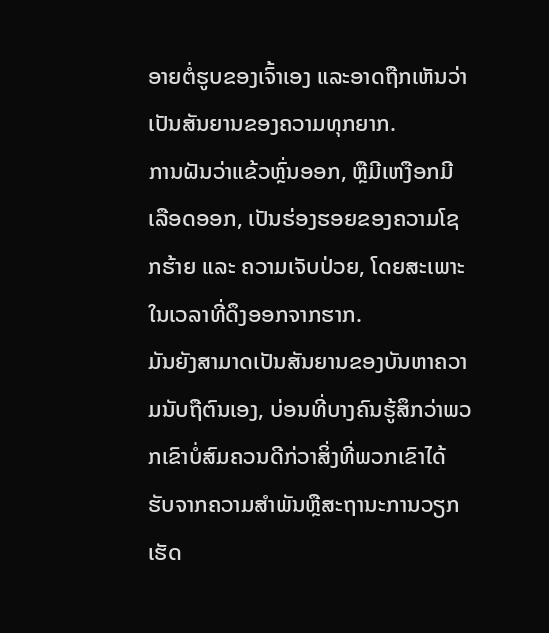ອາຍຕໍ່ຮູບຂອງເຈົ້າເອງ ແລະອາດຖືກເຫັນວ່າເປັນສັນຍານຂອງຄວາມທຸກຍາກ.
ການຝັນວ່າແຂ້ວຫຼົ່ນອອກ, ຫຼືມີເຫງືອກມີເລືອດອອກ, ເປັນຮ່ອງຮອຍຂອງຄວາມໂຊກຮ້າຍ ແລະ ຄວາມເຈັບປ່ວຍ, ໂດຍສະເພາະໃນເວລາທີ່ດຶງອອກຈາກຮາກ.
ມັນຍັງສາມາດເປັນສັນຍານຂອງບັນຫາຄວາມນັບຖືຕົນເອງ, ບ່ອນທີ່ບາງຄົນຮູ້ສຶກວ່າພວກເຂົາບໍ່ສົມຄວນດີກ່ວາສິ່ງທີ່ພວກເຂົາໄດ້ຮັບຈາກຄວາມສໍາພັນຫຼືສະຖານະການວຽກເຮັດ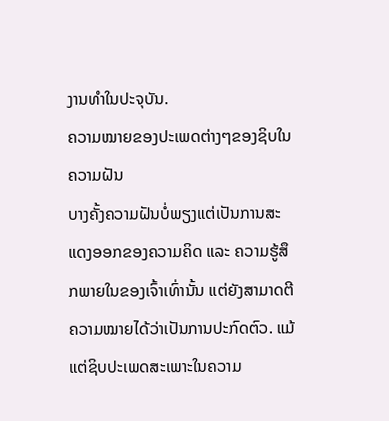ງານທໍາໃນປະຈຸບັນ.
ຄວາມໝາຍຂອງປະເພດຕ່າງໆຂອງຊິບໃນຄວາມຝັນ
ບາງຄັ້ງຄວາມຝັນບໍ່ພຽງແຕ່ເປັນການສະແດງອອກຂອງຄວາມຄິດ ແລະ ຄວາມຮູ້ສຶກພາຍໃນຂອງເຈົ້າເທົ່ານັ້ນ ແຕ່ຍັງສາມາດຕີຄວາມໝາຍໄດ້ວ່າເປັນການປະກົດຕົວ. ແມ້ແຕ່ຊິບປະເພດສະເພາະໃນຄວາມ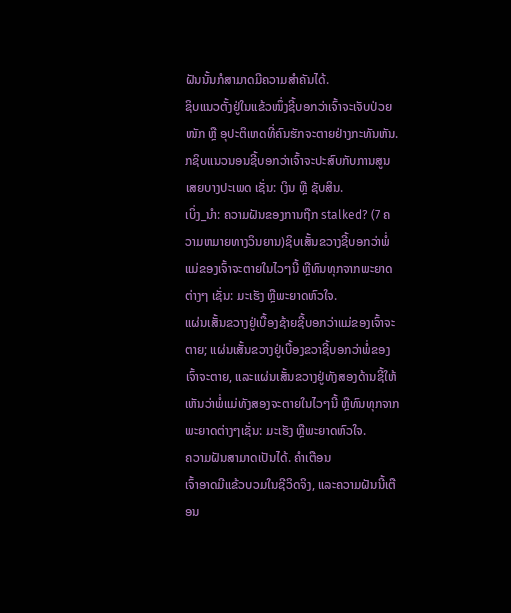ຝັນນັ້ນກໍສາມາດມີຄວາມສຳຄັນໄດ້.
ຊິບແນວຕັ້ງຢູ່ໃນແຂ້ວໜຶ່ງຊີ້ບອກວ່າເຈົ້າຈະເຈັບປ່ວຍໜັກ ຫຼື ອຸປະຕິເຫດທີ່ຄົນຮັກຈະຕາຍຢ່າງກະທັນຫັນ.
ກຊິບແນວນອນຊີ້ບອກວ່າເຈົ້າຈະປະສົບກັບການສູນເສຍບາງປະເພດ ເຊັ່ນ: ເງິນ ຫຼື ຊັບສິນ.
ເບິ່ງ_ນຳ: ຄວາມຝັນຂອງການຖືກ stalked? (7 ຄວາມຫມາຍທາງວິນຍານ)ຊິບເສັ້ນຂວາງຊີ້ບອກວ່າພໍ່ແມ່ຂອງເຈົ້າຈະຕາຍໃນໄວໆນີ້ ຫຼືທົນທຸກຈາກພະຍາດຕ່າງໆ ເຊັ່ນ: ມະເຮັງ ຫຼືພະຍາດຫົວໃຈ.
ແຜ່ນເສັ້ນຂວາງຢູ່ເບື້ອງຊ້າຍຊີ້ບອກວ່າແມ່ຂອງເຈົ້າຈະຕາຍ; ແຜ່ນເສັ້ນຂວາງຢູ່ເບື້ອງຂວາຊີ້ບອກວ່າພໍ່ຂອງເຈົ້າຈະຕາຍ, ແລະແຜ່ນເສັ້ນຂວາງຢູ່ທັງສອງດ້ານຊີ້ໃຫ້ເຫັນວ່າພໍ່ແມ່ທັງສອງຈະຕາຍໃນໄວໆນີ້ ຫຼືທົນທຸກຈາກພະຍາດຕ່າງໆເຊັ່ນ: ມະເຮັງ ຫຼືພະຍາດຫົວໃຈ.
ຄວາມຝັນສາມາດເປັນໄດ້. ຄຳເຕືອນ
ເຈົ້າອາດມີແຂ້ວບວມໃນຊີວິດຈິງ, ແລະຄວາມຝັນນີ້ເຕືອນ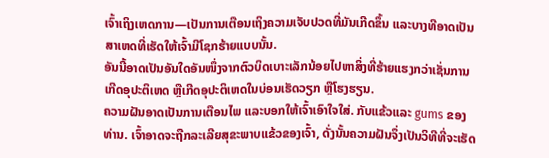ເຈົ້າເຖິງເຫດການ—ເປັນການເຕືອນເຖິງຄວາມເຈັບປວດທີ່ມັນເກີດຂຶ້ນ ແລະບາງທີອາດເປັນສາເຫດທີ່ເຮັດໃຫ້ເຈົ້າມີໂຊກຮ້າຍແບບນັ້ນ.
ອັນນີ້ອາດເປັນອັນໃດອັນໜຶ່ງຈາກຕົວບິດເບາະເລັກນ້ອຍໄປຫາສິ່ງທີ່ຮ້າຍແຮງກວ່າເຊັ່ນການເກີດອຸປະຕິເຫດ ຫຼືເກີດອຸປະຕິເຫດໃນບ່ອນເຮັດວຽກ ຫຼືໂຮງຮຽນ.
ຄວາມຝັນອາດເປັນການເຕືອນໄພ ແລະບອກໃຫ້ເຈົ້າເອົາໃຈໃສ່. ກັບແຂ້ວແລະ gums ຂອງທ່ານ. ເຈົ້າອາດຈະຖືກລະເລີຍສຸຂະພາບແຂ້ວຂອງເຈົ້າ, ດັ່ງນັ້ນຄວາມຝັນຈຶ່ງເປັນວິທີທີ່ຈະເຮັດ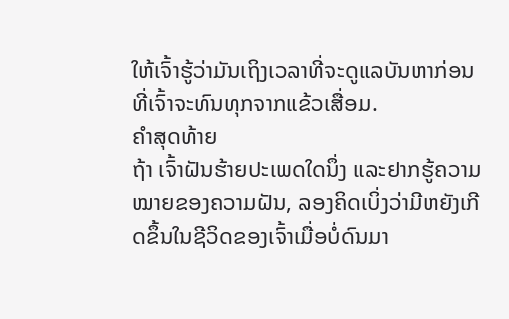ໃຫ້ເຈົ້າຮູ້ວ່າມັນເຖິງເວລາທີ່ຈະດູແລບັນຫາກ່ອນທີ່ເຈົ້າຈະທົນທຸກຈາກແຂ້ວເສື່ອມ.
ຄໍາສຸດທ້າຍ
ຖ້າ ເຈົ້າຝັນຮ້າຍປະເພດໃດນຶ່ງ ແລະຢາກຮູ້ຄວາມໝາຍຂອງຄວາມຝັນ, ລອງຄິດເບິ່ງວ່າມີຫຍັງເກີດຂຶ້ນໃນຊີວິດຂອງເຈົ້າເມື່ອບໍ່ດົນມາ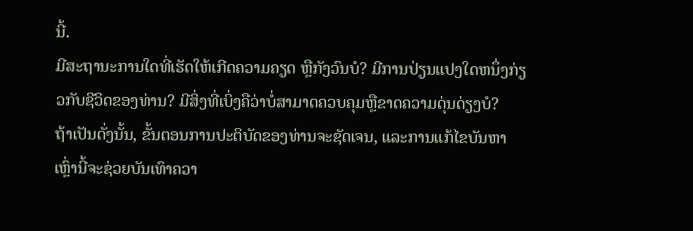ນີ້.
ມີສະຖານະການໃດທີ່ເຮັດໃຫ້ເກີດຄວາມຄຽດ ຫຼືກັງວົນບໍ? ມີການປ່ຽນແປງໃດຫນຶ່ງກ່ຽວກັບຊີວິດຂອງທ່ານ? ມີສິ່ງທີ່ເບິ່ງຄືວ່າບໍ່ສາມາດຄວບຄຸມຫຼືຂາດຄວາມດຸ່ນດ່ຽງບໍ?
ຖ້າເປັນດັ່ງນັ້ນ, ຂັ້ນຕອນການປະຕິບັດຂອງທ່ານຈະຊັດເຈນ, ແລະການແກ້ໄຂບັນຫາເຫຼົ່ານີ້ຈະຊ່ວຍບັນເທົາຄວາ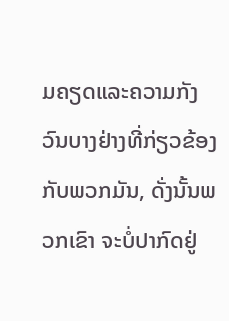ມຄຽດແລະຄວາມກັງວົນບາງຢ່າງທີ່ກ່ຽວຂ້ອງກັບພວກມັນ, ດັ່ງນັ້ນພວກເຂົາ ຈະບໍ່ປາກົດຢູ່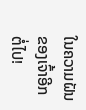ໃນຄວາມຝັນຂອງເຈົ້າອີກຕໍ່ໄປ!